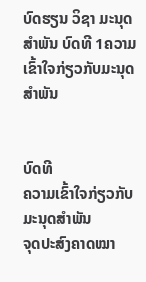ບົດຮຽນ ວິຊາ ມະນຸດສຳພັນ ບົດທີ 1ຄວາມເຂົ້າໃຈກ່ຽວກັບມະນຸດສຳພັນ


ບົດທີ
ຄວາມເຂົ້າໃຈກ່ຽວກັບມະນຸດສຳພັນ
ຈຸດປະສົງຄາດໝາ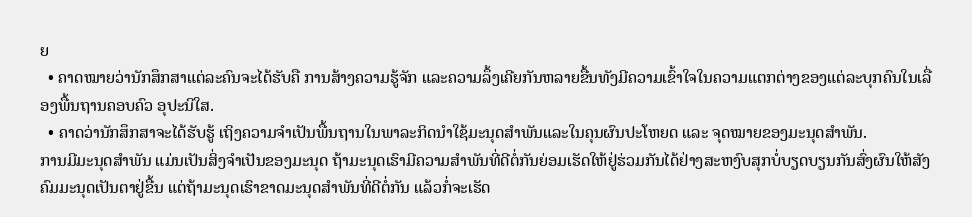ຍ
  • ຄາດໝາຍວ່ານັກສຶກສາແຕ່ລະຄົນຈະໄດ້ຮັບຄື ການສ້າງຄວາມຮູ້ຈັກ ແລະຄວາມລຶ້ງເຄີຍກັນຫລາຍຂື້ນທັງມີຄວາມເຂົ້າໃຈໃນຄວາມແຕກຕ່າງຂອງແຕ່ລະບຸກຄົນໃນເລື່ອງພື້ນຖານຄອບຄົວ ອຸປະນິໃສ.
  • ຄາດວ່ານັກສຶກສາຈະໄດ້ຮັບຮູ້ ເຖິງຄວາມຈຳເປັນພື້ນຖານໃນພາລະກິດນຳໃຊ້ມະນຸດສຳພັນແລະໃນຄຸນຜົນປະໂຫຍດ ແລະ ຈຸດໝາຍຂອງມະນຸດສຳພັນ.
ການມີມະນຸດສຳພັນ ແມ່ນເປັນສິ່ງຈຳເປັນຂອງມະນຸດ ຖ້າມະນຸດເຮົາມີຄວາມສຳພັນທີ່ດີຕໍ່ກັນຍ່ອມເຮັດໃຫ້ຢູ່ຮ່ວມກັນໄດ້ຢ່າງສະຫງົບສຸກບໍ່ບຽດບຽນກັນສົ່ງຜົນໃຫ້ສັງຄົມມະນຸດເປັນຕາຢູ່ຂື້ນ ແຕ່ຖ້າມະນຸດເຮົາຂາດມະນຸດສຳພັນທີ່ດີຕໍ່ກັນ ແລ້ວກໍ່ຈະເຮັດ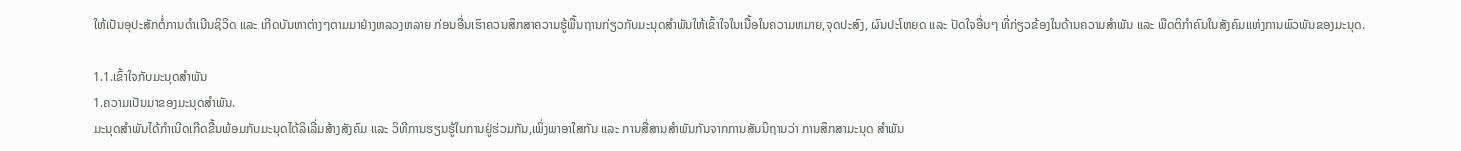ໃຫ້ເປັນອຸປະສັກຕໍ່ການດຳເນີນຊິວິດ ແລະ ເກີດບັນຫາຕ່າງໆຕາມມາຢ່າງຫລວງຫລາຍ ກ່ອນອື່ນເຮົາຄວນສຶກສາຄວາມຮູ້ພື້ນຖານກ່ຽວກັບມະນຸດສຳພັນໃຫ້ເຂົ້າໃຈໃນເນື້ອໃນຄວາມຫມາຍ,ຈຸດປະສົງ, ຜົນປະໂຫຍດ ແລະ ປັດໃຈອື່ນໆ ທີ່ກ່ຽວຂ້ອງໃນດ້ານຄວາມສຳພັນ ແລະ ພືດຕິກຳຄົນໃນສັງຄົມແຫ່ງການພົວພັນຂອງມະນຸດ.

1.1.ເຂົ້າໃຈກັບມະນຸດສຳພັນ
1.ຄວາມເປັນມາຂອງມະນຸດສຳພັນ.
ມະນຸດສຳພັນໄດ້ກຳເນີດເກີດຂື້ນພ້ອມກັບມະນຸດໄດ້ລິເລີ່ມສ້າງສັງຄົມ ແລະ ວິທີການຮຽນຮູ້ໃນການຢູ່ຮ່ວມກັນ,ເພິ່ງພາອາໃສກັນ ແລະ ການສື່ສານສຳພັນກັນຈາກການສັນນິຖານວ່າ ການສຶກສາມະນຸດ ສຳພັນ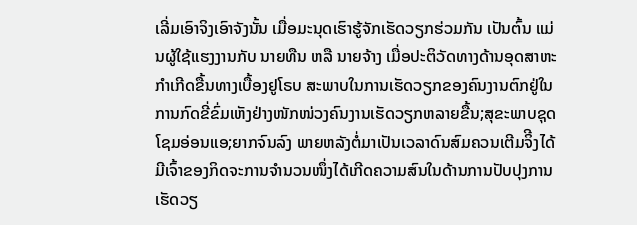ເລີ່ມເອົາຈິງເອົາຈັງນັ້ນ ເມື່ອມະນຸດເຮົາຮູ້ຈັກເຮັດວຽກຮ່ວມກັນ ເປັນຕົ້ນ ແມ່ນຜູ້ໃຊ້ແຮງງານກັບ ນາຍທືນ ຫລື ນາຍຈ້າງ ເມື່ອປະຕິວັດທາງດ້ານອຸດສາຫະກຳເກີດຂື້ນທາງເບື້ອງຢູໂຣບ ສະພາບໃນການເຮັດວຽກຂອງຄົນງານຕົກຢູ່ໃນການກົດຂີ່ຂົ່ມເຫັງຢ່າງໜັກໜ່ວງຄົນງານເຮັດວຽກຫລາຍຂື້ນ;ສຸຂະພາບຊຸດໂຊມອ່ອນແອ;ຍາກຈົນລົງ ພາຍຫລັງຕໍ່ມາເປັນເວລາດົນສົມຄວນເຕີມຈິີງໄດ້ມີເຈົ້າຂອງກິດຈະການຈຳນວນໜຶ່ງໄດ້ເກີດຄວາມສົນໃນດ້ານການປັບປຸງການເຮັດວຽ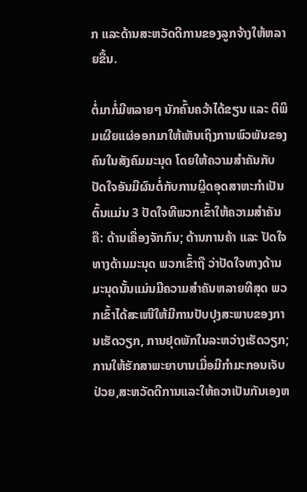ກ ແລະດ້ານສະຫວັດດີການຂອງລູກຈ້າງໃຫ້ຫລາຍຂື້ນ.

ຕໍ່ມາກໍ່ມີຫລາຍໆ ນັກຄົ້ນຄວ້າໄດ້ຂຽນ ແລະ ຕິພິມເຜີຍແຜ່ອອກມາໃຫ້ເຫັນເຖິງການພົວພັນຂອງຄົນໃນສັງຄົມມະນຸດ ໂດຍໃຫ້ຄວາມສຳຄັນກັບປັດໃຈອັນມີຜົນຕໍ່ກັບການຜຼິດອຸດສາຫະກຳເປັນຕົ້ນແມ່ນ 3 ປັດໃຈທີພວກເຂົ້າໃຫ້ຄວາມສຳຄັນຄື: ດ້ານເຄື່ອງຈັກກົນ; ດ້ານການຄ້າ ແລະ ປັດໃຈທາງດ້ານມະນຸດ ພວກເຂົ້າຖື ວ່າປັດໃຈທາງດ້ານມະນຸດນັ້ນແມ່ນມີຄວາມສຳຄັນຫລາຍທີສຸດ ພວກເຂົ້າໄດ້ສະເໜີໃຫ້ມີການປັບປຸງສະພາບຂອງການເຮັດວຽກ, ການຢຸດພັກໃນລະຫວ່າງເຮັດວຽກ;ການໃຫ້ຮັກສາພະຍາບານເມື່ອມີກຳມະກອນເຈັບປ່ວຍ,ສະຫວັດດີການແລະໃຫ້ຄວາເປັນກັນເອງຫ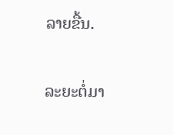ລາຍຂື້ນ.

ລະຍະຕໍ່ມາ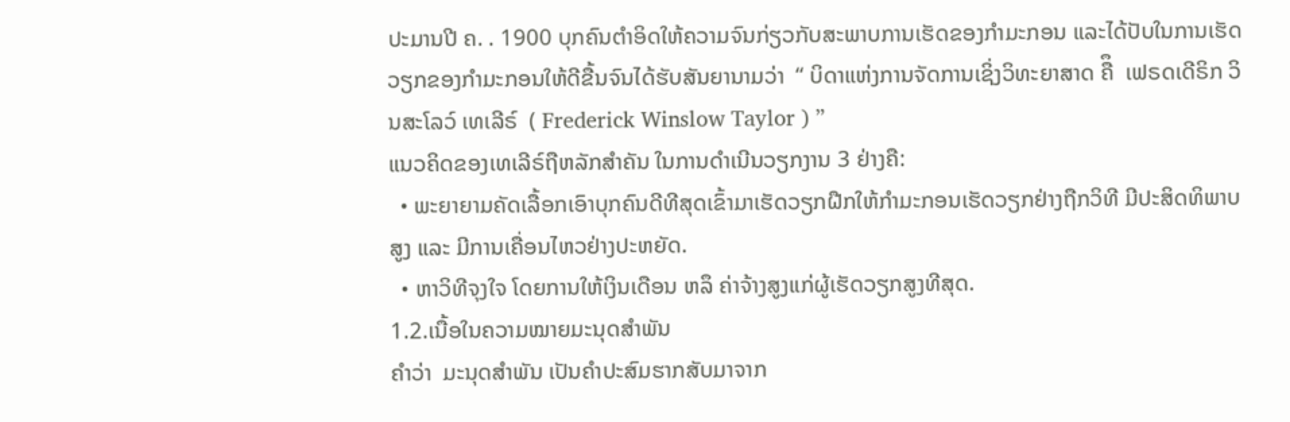ປະມານປີ ຄ. . 1900 ບຸກຄົນຕຳອິດໃຫ້ຄວາມຈົນກ່ຽວກັບສະພາບການເຮັດຂອງກຳມະກອນ ແລະໄດ້ປັບໃນການເຮັດວຽກຂອງກຳມະກອນໃຫ້ດີຂື້ນຈົນໄດ້ຮັບສັນຍານາມວ່າ  “ ບິດາແຫ່ງການຈັດການເຊິ່ງວິທະຍາສາດ ຄືຶ  ເຟຣດເດີຣິກ ວິນສະໂລວ໌ ເທເລີຣ໌  ( Frederick Winslow Taylor ) ”
ແນວຄິດຂອງເທເລີຣ໌ຖືຫລັກສຳຄັນ ໃນການດຳເນີນວຽກງານ 3 ຢ່າງຄື:
  • ພະຍາຍາມຄັດເລື້ອກເອົາບຸກຄົນດີທີສຸດເຂົ້າມາເຮັດວຽກຝືກໃຫ້ກຳມະກອນເຮັດວຽກຢ່າງຖືກວິທີ ມີປະສິດທິພາບສູງ ແລະ ມີການເຄື່ອນໄຫວຢ່າງປະຫຍັດ.
  • ຫາວິທີຈຸງໃຈ ໂດຍການໃຫ້ເງິນເດືອນ ຫລຶ ຄ່າຈ້າງສູງແກ່ຜູ້ເຮັດວຽກສູງທີສຸດ.
1.2.ເນື້ອໃນຄວາມໝາຍມະນຸດສໍາພັນ
ຄຳວ່າ  ມະນຸດສໍາພັນ ເປັນຄຳປະສົມຮາກສັບມາຈາກ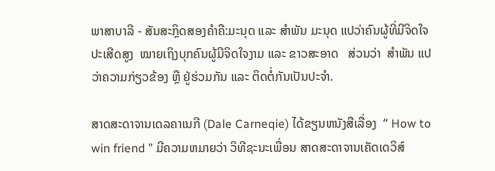ພາສາບາລີ - ສັນສະກຼິດສອງຄຳຄື:ມະນຸດ ແລະ ສຳພັນ ມະນຸດ ແປວ່າຄົນຜູ້ທີ່ມີຈິດໃຈປະເສີດສູງ  ໝາຍເຖິງບຸກຄົນຜູ້ມີຈິດໃຈງາມ ແລະ ຂາວສະອາດ   ສ່ວນວ່າ  ສຳພັນ ແປວ່າຄວາມກ່ຽວຂ້ອງ ຫຼື ຢູ່ຮ່ວມກັນ ແລະ ຕິດຕໍ່ກັນເປັນປະຈຳ.

ສາດສະດາຈານເດລຄາເນກີ (Dale Carneqie) ໄດ້ຂຽນຫນັງສືເລື່ອງ  “ How to win friend ” ມີຄວາມຫມາຍວ່າ ວິທີຊະນະເພື່ອນ ສາດສະດາຈານເຄັດເດວິສ໌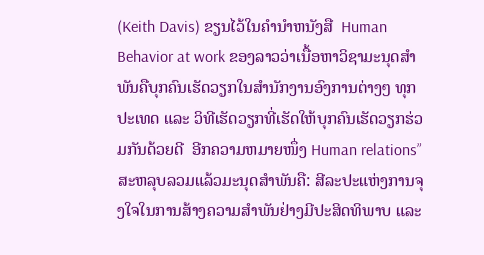(Keith Davis) ຂຽນໄວ້ໃນຄຳນຳຫນັງສື  Human Behavior at work ຂອງລາວວ່າເນື້ອຫາວິຊາມະນຸດສຳພັນຄືບຸກຄົນເຮັດວຽກໃນສຳນັກງານອົງການຕ່າງໆ ທຸກປະເທດ ແລະ ວິທີເຮັດວຽກທີ່ເຮັດໃຫ້ບຸກຄົນເຮັດວຽກຮ່ວມກັນດ້ວຍດີ  ອີກຄວາມຫມາຍໜຶ່ງ Human relations” ສະຫລຸບລວມແລ້ວມະນຸດສໍາພັນຄື: ສີລະປະແຫ່ງການຈຸງໃຈໃນການສ້າງຄວາມສຳພັນຢ່າງມີປະສິດທິພາບ ແລະ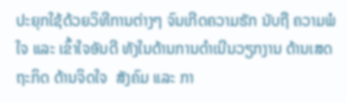ປະຍຸກໃຊ້ດ້ວຍວິທີການຕ່າງໆ ຈົນເກີດຄວາມຮັກ ນັບຖື ຄວາມພໍໃຈ ແລະ ເຂົ້າໃຈອັນດີ ທັງໃນດ້ານການດຳເນີນວຽກງານ ດ້ານເສດຖະກິດ ດ້ານຈິດໃຈ  ສັງຄົມ ແລະ ກາ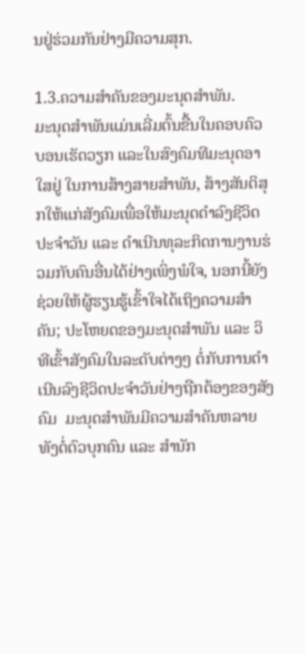ນຢູ່ຮ່ວມກັນຢ່າງມີຄວາມສຸກ.

1.3.ຄວາມສໍາຄັນຂອງມະນຸດສໍາພັນ.
ມະນຸດສຳພັນແມ່ນເລີ່ມຕົ້ນຂື້ນໃນຄອບຄົວ ບອນເຮັດວຽກ ແລະໃນສົງຄົມທີມະນຸດອາໃສຢູ່ ໃນການສ້າງສາຍສຳພັນ, ສ້າງສັນຕິສຸກໃຫ້ແກ່ສັງຄົມເພື່ອໃຫ້ມະນຸດດຳລົງຊີວິດປະຈຳວັນ ແລະ ດຳເນີນທຸລະກິດການງານຮ່ວມກັບຄົນອື່ນໄດ້ຢ່າງເພິ່ງພໍໃຈ, ນອກນີ້ຍັງຊ່ວຍໃຫ້ຜູ້ຮຽນຮູ້ເຂົ້າໃຈໄດ້ເຖິງຄວາມສຳຄັນ; ປະໂຫຍດຂອງມະນຸດສຳພັນ ແລະ ວິທີເຂົ້າສັງຄົມໃນລະດັບຕ່າງໆ ຕໍ່ກັບການດຳເນີນລົງຊີວິດປະຈຳວັນຢ່າງຖືກຕ້ອງຂອງສັງຄົມ  ມະນຸດສຳພັນມີຄວາມສຳຄັນຫລາຍທັງຕໍ່ຕົວບຸກຄົນ ແລະ ສຳນັກ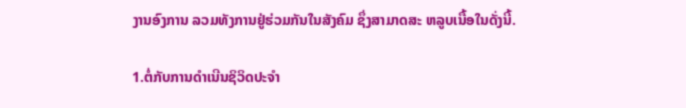ງານອົງການ ລວມທັງການຢູ່ຮ່ວມກັນໃນສັງຄົມ ຊຶ່ງສາມາດສະ ຫລູບເນື້ອໃນດັ່ງນີ້.

1.ຕໍ່ກັບການດຳເນີນຊິວິດປະຈຳ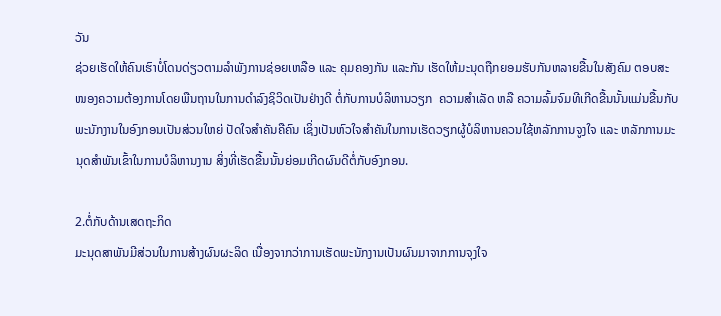ວັນ
ຊ່ວຍເຮັດໃຫ້ຄົນເຮົາບໍ່ໂດນດ່ຽວຕາມລຳພັງການຊ່ອຍເຫລືອ ແລະ ຄຸມຄອງກັນ ແລະກັນ ເຮັດໃຫ້ມະນຸດຖືກຍອມຮັບກັນຫລາຍຂື້ນໃນສັງຄົມ ຕອບສະໜອງຄວາມຕ້ອງການໂດຍພືນຖານໃນການດຳລົງຊິວິດເປັນຢ່າງດີ ຕໍ່ກັບການບໍລິຫານວຽກ  ຄວາມສຳເລັດ ຫລື ຄວາມລົ້ມຈົມທີເກີດຂື້ນນັ້ນແມ່ນຂື້ນກັບພະນັກງານໃນອົງກອນເປັນສ່ວນໃຫຍ່ ປັດໃຈສຳຄັນຄືຄົນ ເຊິ່ງເປັນຫົວໃຈສຳຄັນໃນການເຮັດວຽກຜູ້ບໍລິຫານຄວນໃຊ້ຫລັກການຈູງໃຈ ແລະ ຫລັກການມະນຸດສຳພັນເຂົ້າໃນການບໍລິຫານງານ ສິ່ງທີ່ເຮັດຂື້ນນັ້ນຍ່ອມເກີດຜົນດີຕໍ່ກັບອົງກອນ.

2.ຕໍ່ກັບດ້ານເສດຖະກິດ
ມະນຸດສາພັນມີສ່ວນໃນການສ້າງຜົນຜະລິດ ເນື່ອງຈາກວ່າການເຮັດພະນັກງານເປັນຜົນມາຈາກການຈຸງໃຈ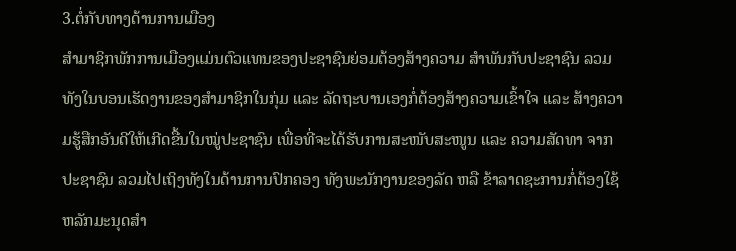3.ຕໍ່ກັບທາງດ້ານການເມືອງ
ສຳມາຊິກພັກການເມືອງແມ່ນຕົວແທນຂອງປະຊາຊົນຍ່ອມຕ້ອງສ້າງຄວາມ ສຳພັນກັບປະຊາຊົນ ລວມທັງໃນບອນເຮັດງານຂອງສຳມາຊິກໃນກຸ່ມ ແລະ ລັດຖະບານເອງກໍ່ຕ້ອງສ້າງຄວາມເຂົ້າໃຈ ແລະ ສ້າງຄວາມຮູ້ສືກອັນດີໃຫ້ເກີດຂື້ນໃນໝູ່ປະຊາຊົນ ເພື່ອທີ່ຈະໄດ້ຮັບການສະໜັບສະໜູນ ແລະ ຄວາມສັດທາ ຈາກປະຊາຊົນ ລວມໄປເຖິງທັງໃນດ້ານການປົກຄອງ ທັງພະນັກງານຂອງລັດ ຫລື ຂ້າລາດຊະການກໍ່ຕ້ອງໃຊ້ຫລັກມະນຸດສຳ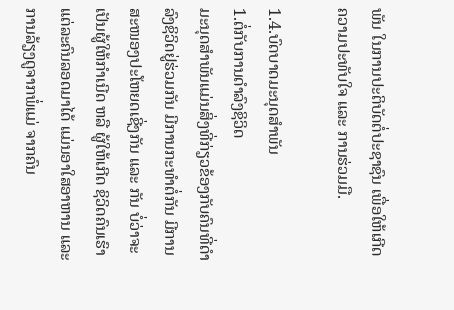ພັນ ໃນການປະຕິບັດຕໍ່ປະຊາຊົນ ເພື່ອໃຫ້ເກີດຄວາມປະທັບໃຈ ແລະ ການຮ່ວມມື.

1.4.ບົດບາດມະນຸດສຳພັນ
1.ຕໍ່ກັບການດຳລົງຊິວິດ
ມະນຸດສຳພັນແມ່ນສິ່ງທີ່ກ່ຽວຂ້ອງກັບຄົນທີ່ດຳລົງຊິວິດຢູ່ຮ່ວມກັນ ມີການກະທຳຕໍ່ກັນ ມີການສະໜອງປະໂຫຍດເຊີ່ງກັນ ແລະ ກັນ ບໍ່ວ່າຈະເປັນຜູ້ໃຫ້ກຳເນີດ ຫລື ຜູ້ໃຫ້ເກີດ ຊິວິດຄົນເຮົາ ແຕ່ລະຄົນລອດມາໄດ້ ແມ່ນອາໃສອາຫານ ແລະ ການລ້ຽງດູຈາກພໍ່ແມ່ ຈາກຄົນ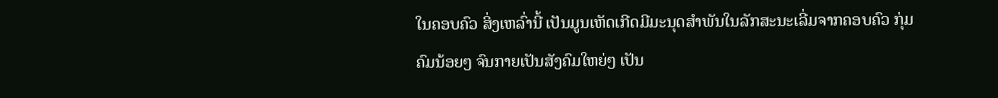ໃນຄອບຄົວ ສິ່ງເຫລົ່ານີ້ ເປັນມູນເຫັດເກີດມີມະນຸດສຳພັນໃນລັກສະນະເລີ່ມຈາກຄອບຄົວ ກຸ່ມຄົມນ້ອຍໆ ຈົນກາຍເປັນສັງຄົມໃຫຍ່ໆ ເປັນ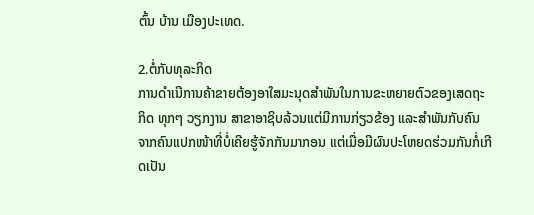ຕົ້ນ ບ້ານ ເມືອງປະເທດ.

2.ຕໍ່ກັບທຸລະກິດ
ການດຳເນີການຄ້າຂາຍຕ້ອງອາໃສມະນຸດສຳພັນໃນການຂະຫຍາຍຕົວຂອງເສດຖະ ກິດ ທຸກໆ ວຽກງານ ສາຂາອາຊິບລ້ວນແຕ່ມີການກ່ຽວຂ້ອງ ແລະສຳພັນກັບຄົນ ຈາກຄົນແປກໜ້າທີ່ບໍ່ເຄີຍຮູ້ຈັກກັນມາກອນ ແຕ່ເມື່ອມີຜົນປະໂຫຍດຮ່ວມກັນກໍ່ເກີດເປັນ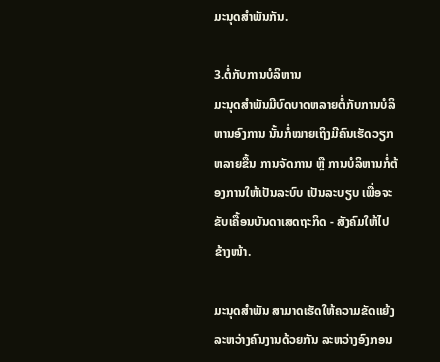ມະນຸດສຳພັນກັນ.

3.ຕໍ່ກັບການບໍລິຫານ
ມະນຸດສຳພັນມີບົດບາດຫລາຍຕໍ່ກັບການບໍລິຫານອົງການ ນັ້ນກໍ່ໝາຍເຖິງມີຄົນເຮັດວຽກຫລາຍຂື້ນ ການຈັດການ ຫຼື ການບໍລິຫານກໍ່ຕ້ອງການໃຫ້ເປັນລະບົບ ເປັນລະບຽບ ເພື່ອຈະຂັບເຄື້ອນບັນດາເສດຖະກິດ - ສັງຄົມໃຫ້ໄປຂ້າງໜ້າ.

ມະນຸດສຳພັນ ສາມາດເຮັດໃຫ້ຄວາມຂັດແຍ້ງລະຫວ່າງຄົນງານດ້ວຍກັນ ລະຫວ່າງອົງກອນ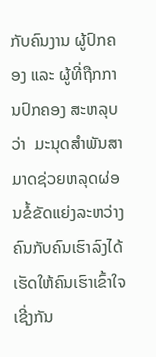ກັບຄົນງານ ຜູ້ປົກຄອງ ແລະ ຜູ້ທີ່ຖືກການປົກຄອງ ສະຫລຸບວ່າ  ມະນຸດສຳພັນສາມາດຊ່ວຍຫລຸດຜ່ອນຂໍ້ຂັດແຍ່ງລະຫວ່າງຄົນກັບຄົນເຮົາລົງໄດ້ ເຮັດໃຫ້ຄົນເຮົາເຂົ້າໃຈເຊີ່ງກັນ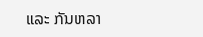ແລະ ກັນຫລາ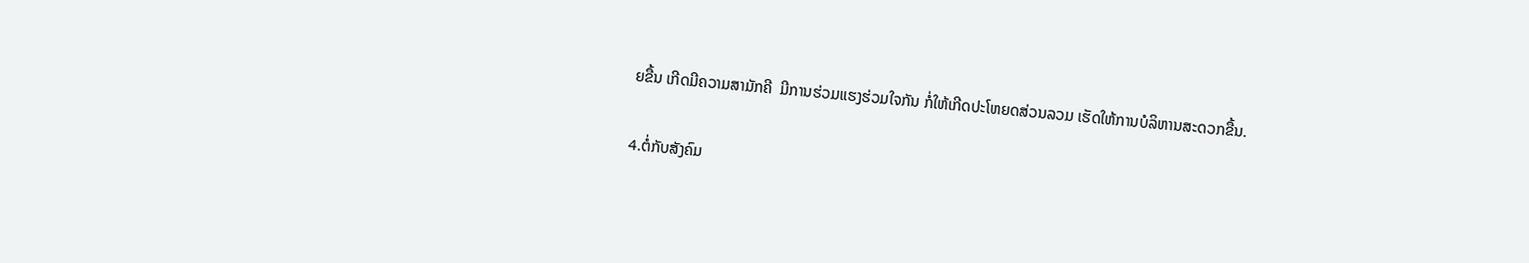ຍຂື້ນ ເກີດມີຄວາມສາມັກຄີ  ມີການຮ່ວມແຮງຮ່ວມໃຈກັນ ກໍ່ໃຫ້ເກີດປະໂຫຍດສ່ວນລວມ ເຮັດໃຫ້ການບໍລິຫານສະດວກຂື້ນ.

4.ຕໍ່ກັບສັງຄົມ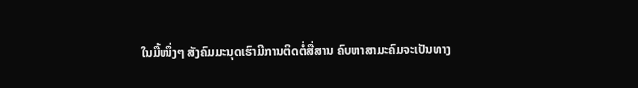ໃນມື້ໜຶ່ງໆ ສັງຄົມມະນຸດເຮົາມີການຕິດຕໍ່ສື່ສານ ຄົບຫາສາມະຄົມຈະເປັນທາງ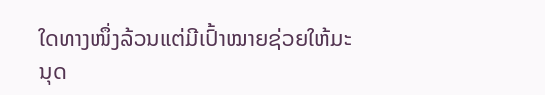ໃດທາງໜຶ່ງລ້ວນແຕ່ມີເປົ້າໝາຍຊ່ວຍໃຫ້ມະນຸດ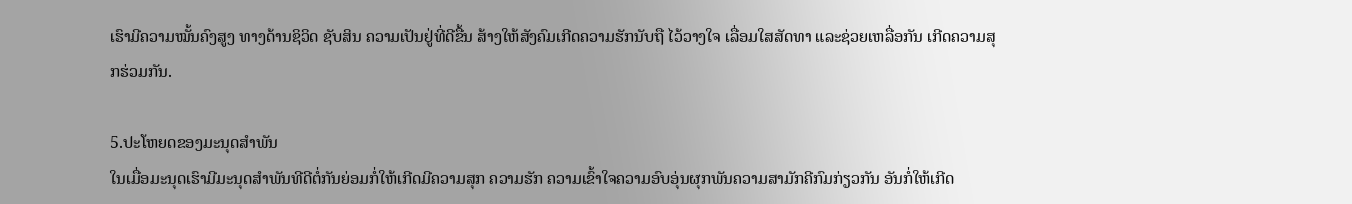ເຮົາມີຄວາມໝັ້ນຄົງສູງ ທາງດ້ານຊິວິດ ຊັບສິນ ຄວາມເປັນຢູ່ທີ່ດີຂື້ນ ສ້າງໃຫ້ສັງຄົມເກີດຄວາມຮັກນັບຖື ໄວ້ວາງໃຈ ເລື່ອມໃສສັດທາ ແລະຊ່ວຍເຫລື່ອກັນ ເກີດຄວາມສຸກຮ່ວມກັນ.

5.ປະໂຫຍດຂອງມະນຸດສຳພັນ
ໃນເມື່ອມະນຸດເຮົາມີມະນຸດສຳພັນທີດີຕໍ່ກັນຍ່ອມກໍ່ໃຫ້ເກີດມີຄວາມສຸກ ຄວາມຮັກ ຄວາມເຂົ້າໃຈຄວາມອົບອຸ່ນຜຸກພັນຄວາມສາມັກຄີກົມກ່ຽວກັນ ອັນກໍ່ໃຫ້ເກີດ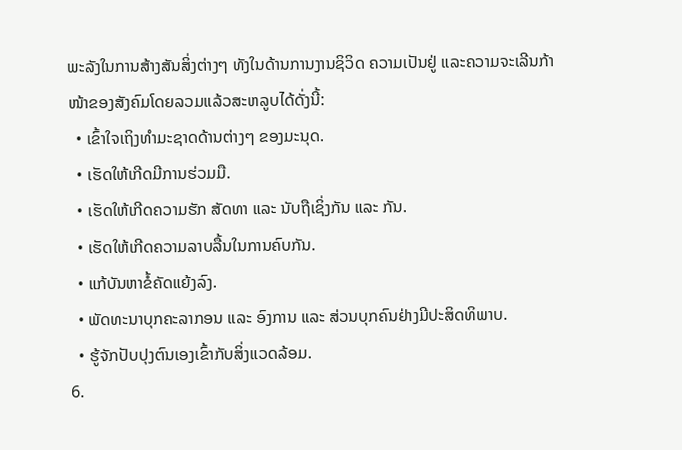ພະລັງໃນການສ້າງສັນສິ່ງຕ່າງໆ ທັງໃນດ້ານການງານຊິວິດ ຄວາມເປັນຢູ່ ແລະຄວາມຈະເລີນກ້າໜ້າຂອງສັງຄົມໂດຍລວມແລ້ວສະຫລູບໄດ້ດັ່ງນີ້:
  • ເຂົ້າໃຈເຖິງທຳມະຊາດດ້ານຕ່າງໆ ຂອງມະນຸດ.
  • ເຮັດໃຫ້ເກີດມີການຮ່ວມມື.
  • ເຮັດໃຫ້ເກີດຄວາມຮັກ ສັດທາ ແລະ ນັບຖືເຊິ່ງກັນ ແລະ ກັນ.
  • ເຮັດໃຫ້ເກີດຄວາມລາບລື້ນໃນການຄົບກັນ.
  • ແກ້ບັນຫາຂໍ້ຄັດແຍ້ງລົງ.
  • ພັດທະນາບຸກຄະລາກອນ ແລະ ອົງການ ແລະ ສ່ວນບຸກຄົນຢ່າງມີປະສິດທິພາບ.
  • ຮູ້ຈັກປັບປຸງຕົນເອງເຂົ້າກັບສິ່ງແວດລ້ອມ.
6.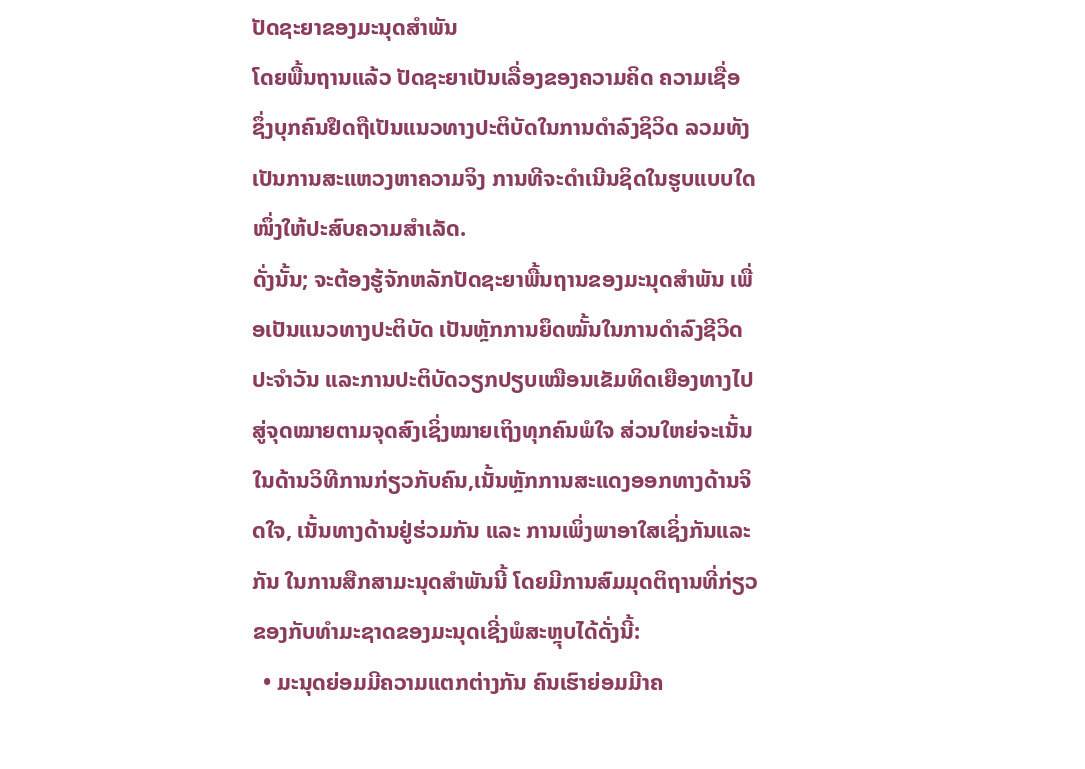ປັດຊະຍາຂອງມະນຸດສຳພັນ
ໂດຍພື້ນຖານແລ້ວ ປັດຊະຍາເປັນເລື່ອງຂອງຄວາມຄິດ ຄວາມເຊື່ອ ຊຶ່ງບຸກຄົນຢຶດຖືເປັນແນວທາງປະຕິບັດໃນການດຳລົງຊິວິດ ລວມທັງເປັນການສະແຫວງຫາຄວາມຈິງ ການທີຈະດຳເນີນຊິດໃນຮູບແບບໃດໜຶ່ງໃຫ້ປະສົບຄວາມສຳເລັດ.
ດັ່ງນັ້ນ; ຈະຕ້ອງຮູ້ຈັກຫລັກປັດຊະຍາພື້ນຖານຂອງມະນຸດສຳພັນ ເພື່ອເປັນແນວທາງປະຕິບັດ ເປັນຫຼັກການຍຶດໝັ້ນໃນການດຳລົງຊີວິດປະຈຳວັນ ແລະການປະຕິບັດວຽກປຽບເໝືອນເຂັມທິດເຍືອງທາງໄປສູ່ຈຸດໝາຍຕາມຈຸດສົງເຊິ່ງໝາຍເຖິງທຸກຄົນພໍໃຈ ສ່ວນໃຫຍ່ຈະເນັ້ນໃນດ້ານວິທີການກ່ຽວກັບຄົນ,ເນັ້ນຫຼັກການສະແດງອອກທາງດ້ານຈິດໃຈ, ເນັ້ນທາງດ້ານຢູ່ຮ່ວມກັນ ແລະ ການເພິ່ງພາອາໃສເຊິ່ງກັນແລະກັນ ໃນການສືກສາມະນຸດສຳພັນນີ້ ໂດຍມີການສົມມຸດຕິຖານທີ່ກ່ຽວຂອງກັບທຳມະຊາດຂອງມະນຸດເຊີ່ງພໍສະຫຼຸບໄດ້ດັ່ງນີ້:
  • ມະນຸດຍ່ອມມີຄວາມແຕກຕ່າງກັນ ຄົນເຮົາຍ່ອມມີາຄ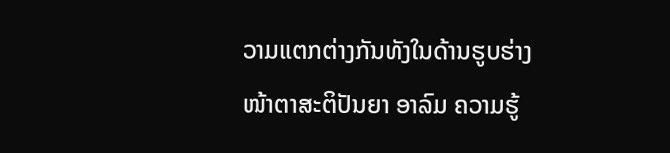ວາມແຕກຕ່າງກັນທັງໃນດ້ານຮູບຮ່າງໜ້າຕາສະຕິປັນຍາ ອາລົມ ຄວາມຮູ້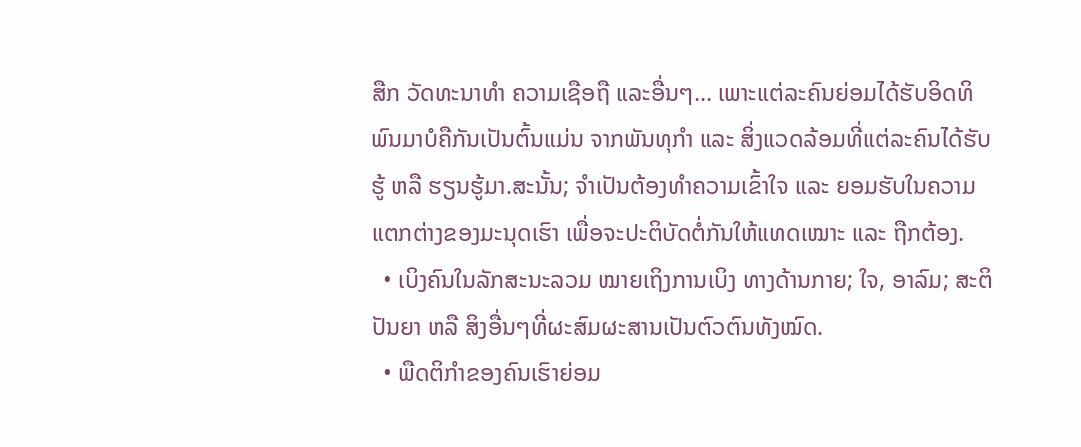ສືກ ວັດທະນາທຳ ຄວາມເຊືອຖື ແລະອື່ນໆ... ເພາະແຕ່ລະຄົນຍ່ອມໄດ້ຮັບອິດທິພົນມາບໍຄືກັນເປັນຕົ້ນແມ່ນ ຈາກພັນທຸກຳ ແລະ ສິ່ງແວດລ້ອມທີ່ແຕ່ລະຄົນໄດ້ຮັບຮູ້ ຫລື ຮຽນຮູ້ມາ.ສະນັ້ນ; ຈຳເປັນຕ້ອງທຳຄວາມເຂົ້າໃຈ ແລະ ຍອມຮັບໃນຄວາມແຕກຕ່າງຂອງມະນຸດເຮົາ ເພື່ອຈະປະຕິບັດຕໍ່ກັນໃຫ້ແທດເໝາະ ແລະ ຖືກຕ້ອງ.
  • ເບິງຄົນໃນລັກສະນະລວມ ໝາຍເຖິງການເບິງ ທາງດ້ານກາຍ; ໃຈ, ອາລົມ; ສະຕິປັນຍາ ຫລື ສິງອື່ນໆທີ່ຜະສົມຜະສານເປັນຕົວຕົນທັງໝົດ.
  • ພືດຕິກຳຂອງຄົນເຮົາຍ່ອມ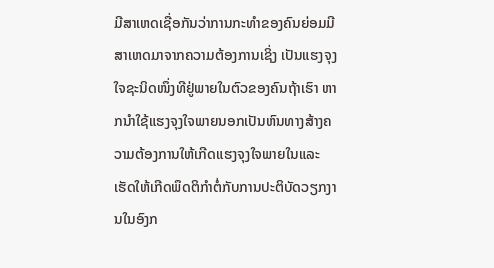ມີສາເຫດເຊື່ອກັນວ່າການກະທຳຂອງຄົນຍ່ອມມີສາເຫດມາຈາກຄວາມຕ້ອງການເຊິ່ງ ເປັນແຮງຈຸງໃຈຊະນິດໜຶ່ງທີຢູ່ພາຍໃນຕົວຂອງຄົນຖ້າເຮົາ ຫາກນຳໃຊ້ແຮງຈຸງໃຈພາຍນອກເປັນຫົນທາງສ້າງຄວາມຕ້ອງການໃຫ້ເກີດແຮງຈຸງໃຈພາຍໃນແລະ ເຮັດໃຫ້ເກີດພຶດຕິກຳຕໍ່ກັບການປະຕິບັດວຽກງານໃນອົງກ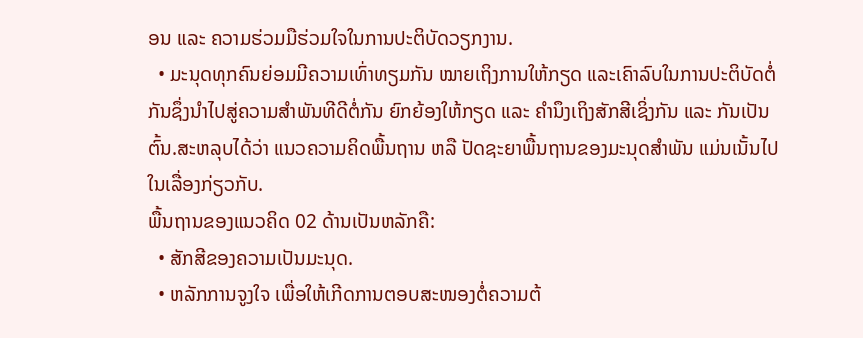ອນ ແລະ ຄວາມຮ່ວມມືຮ່ວມໃຈໃນການປະຕິບັດວຽກງານ.
  • ມະນຸດທຸກຄົນຍ່ອມມີຄວາມເທົ່າທຽມກັນ ໝາຍເຖິງການໃຫ້ກຽດ ແລະເຄົາລົບໃນການປະຕິບັດຕໍ່ກັນຊຶ່ງນຳໄປສູ່ຄວາມສຳພັນທີດີຕໍ່ກັນ ຍົກຍ້ອງໃຫ້ກຽດ ແລະ ຄຳນຶງເຖິງສັກສີເຊິ່ງກັນ ແລະ ກັນເປັນຕົ້ນ.ສະຫລຸບໄດ້ວ່າ ແນວຄວາມຄິດພື້ນຖານ ຫລື ປັດຊະຍາພື້ນຖານຂອງມະນຸດສຳພັນ ແມ່ນເນັ້ນໄປໃນເລື່ອງກ່ຽວກັບ.
ພື້ນຖານຂອງແນວຄິດ 02 ດ້ານເປັນຫລັກຄື:
  • ສັກສີຂອງຄວາມເປັນມະນຸດ.
  • ຫລັກການຈູງໃຈ ເພື່ອໃຫ້ເກີດການຕອບສະໜອງຕໍ່ຄວາມຕ້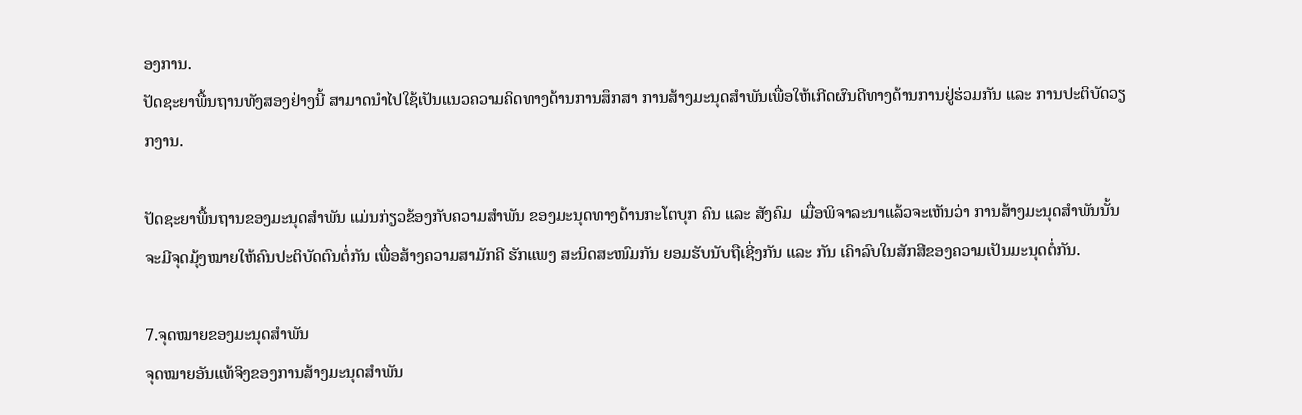ອງການ.
ປັດຊະຍາພື້ນຖານທັງສອງຢ່າງນີ້ ສາມາດນຳໄປໃຊ້ເປັນແນວຄວາມຄິດທາງດ້ານການສຶກສາ ການສ້າງມະນຸດສຳພັນເພື່ອໃຫ້ເກີດຜົນດີທາງດ້ານການຢູ່ຮ່ວມກັນ ແລະ ການປະຕິບັດວຽກງານ.

ປັດຊະຍາພື້ນຖານຂອງມະນຸດສຳພັນ ແມ່ນກ່ຽວຂ້ອງກັບຄວາມສຳພັນ ຂອງມະນຸດທາງດ້ານກະໂຕບຸກ ຄົນ ແລະ ສັງຄົມ  ເມື່ອພິຈາລະນາແລ້ວຈະເຫັນວ່າ ການສ້າງມະນຸດສຳພັນນັ້ນຈະມີຈຸດມຸ້ງໝາຍໃຫ້ຄົນປະຕິບັດຕົນຕໍ່ກັນ ເພື່ອສ້າງຄວາມສາມັກຄີ ຮັກແພງ ສະນິດສະໜົມກັນ ຍອມຮັບນັບຖືເຊີ່ງກັນ ແລະ ກັນ ເຄົາລົບໃນສັກສີຂອງຄວາມເປັນມະນຸດຕໍ່ກັນ.

7.ຈຸດໝາຍຂອງມະນຸດສຳພັນ
ຈຸດໝາຍອັນແທ້ຈິງຂອງການສ້າງມະນຸດສຳພັນ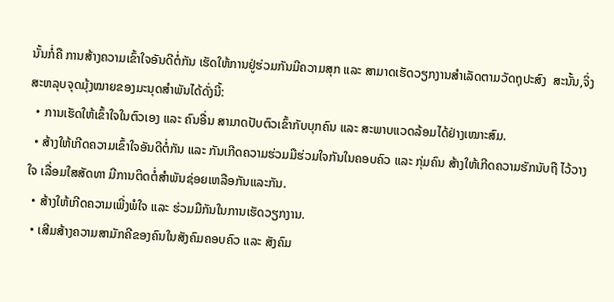ນັ້ນກໍ່ຄື ການສ້າງຄວາມເຂົ້າໃຈອັນດີຕໍ່ກັນ ເຮັດໃຫ້ການຢູ່ຮ່ວມກັນມີຄວາມສຸກ ແລະ ສາມາດເຮັດວຽກງານສຳເລັດຕາມວັດຖຸປະສົງ  ສະນັ້ນ,ຈິ່ງສະຫລຸບຈຸດມຸ້ງໝາຍຂອງມະນຸດສຳພັນໄດ້ດັ່ງນີ້:
  • ການເຮັດໃຫ້ເຂົ້າໃຈໃນຕົວເອງ ແລະ ຄົນອື່ນ ສາມາດປັບຕົວເຂົ້າກັບບຸກຄົນ ແລະ ສະພາບແວດລ້ອມໄດ້ຢ່າງເໝາະສົມ.
  • ສ້າງໃຫ້ເກີດຄວາມເຂົ້າໃຈອັນດີຕໍ່ກັນ ແລະ ກັນເກີດຄວາມຮ່ວມມືຮ່ວມໃຈກັນໃນຄອບຄົວ ແລະ ກຸ່ມຄົນ ສ້າງໃຫ້ເກີດຄວາມຮັກນັບຖື ໄວ້ວາງໃຈ ເລື່ອມໃສສັດທາ ມີການຕິດຕໍ່ສຳພັນຊ່ອຍເຫລືອກັນແລະກັນ.
  • ສ້າງໃຫ້ເກີດຄວາມເພີ່ງພໍໃຈ ແລະ ຮ່ວມມືກັນໃນການເຮັດວຽກງານ.
  • ເສີມສ້າງຄວາມສາມັກຄີຂອງຄົນໃນສັງຄົມຄອບຄົວ ແລະ ສັງຄົມ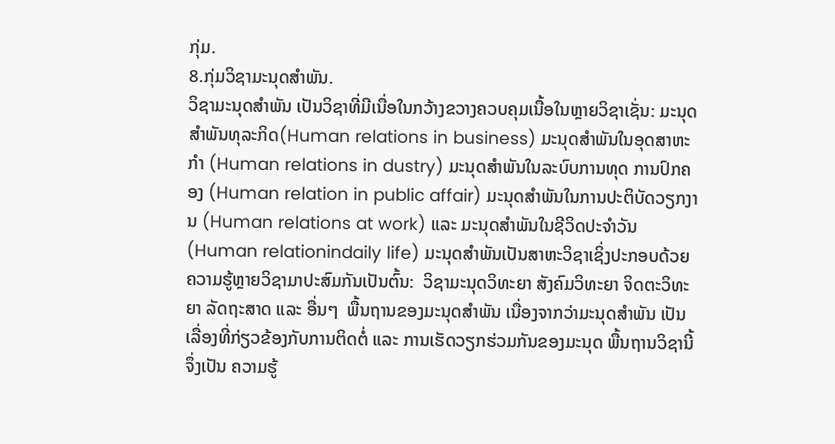ກຸ່ມ.
8.ກຸ່ມວິຊາມະນຸດສຳພັນ.
ວິຊາມະນຸດສຳພັນ ເປັນວິຊາທີ່ມີເນື່ອໃນກວ້າງຂວາງຄວບຄຸມເນື້ອໃນຫຼາຍວິຊາເຊັ່ນ: ມະນຸດສຳພັນທຸລະກິດ(Human relations in business) ມະນຸດສຳພັນໃນອຸດສາຫະກຳ (Human relations in dustry) ມະນຸດສຳພັນໃນລະບົບການທຸດ ການປົກຄອງ (Human relation in public affair) ມະນຸດສຳພັນໃນການປະຕິບັດວຽກງານ (Human relations at work) ແລະ ມະນຸດສຳພັນໃນຊີວິດປະຈຳວັນ (Human relationindaily life) ມະນຸດສຳພັນເປັນສາຫະວິຊາເຊິ່ງປະກອບດ້ວຍຄວາມຮູ້ຫຼາຍວິຊາມາປະສົມກັນເປັນຕົ້ນ:  ວິຊາມະນຸດວິທະຍາ ສັງຄົມວິທະຍາ ຈິດຕະວິທະຍາ ລັດຖະສາດ ແລະ ອື່ນໆ  ພື້ນຖານຂອງມະນຸດສຳພັນ ເນື່ອງຈາກວ່າມະນຸດສຳພັນ ເປັນເລື່ອງທີ່ກ່ຽວຂ້ອງກັບການຕິດຕໍ່ ແລະ ການເຮັດວຽກຮ່ວມກັນຂອງມະນຸດ ພື້ນຖານວິຊານີ້ ຈຶ່ງເປັນ ຄວາມຮູ້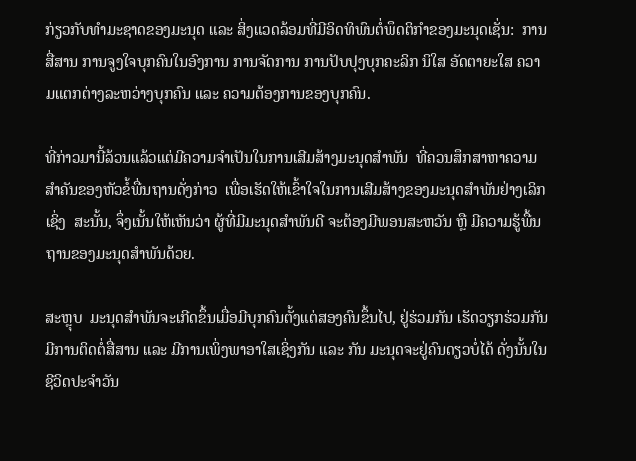ກ່ຽວກັບທຳມະຊາດຂອງມະນຸດ ແລະ ສິ່ງແວດລ້ອມທີ່ມີອິດທິພົນຕໍ່ພຶດຕິກຳຂອງມະນຸດເຊັ່ນ:  ການສື່ສານ ການຈູງໃຈບຸກຄົນໃນອົງການ ການຈັດການ ການປັບປຸງບຸກຄະລິກ ນິໃສ ອັດຕາຍະໃສ ຄວາມແຕກຕ່າງລະຫວ່າງບຸກຄົນ ແລະ ຄວາມຕ້ອງການຂອງບຸກຄົນ.

ທີ່ກ່າວມານີ້ລ້ວນແລ້ວແຕ່ມີຄວາມຈຳເປັນໃນການເສີມສ້າງມະນຸດສຳພັນ  ທີ່ຄວນສຶກສາຫາຄວາມສຳຄັນຂອງຫັວຂໍ້ພື່ນຖານດັ່ງກ່າວ  ເພື່ອເຮັດໃຫ້ເຂົ້າໃຈໃນການເສີມສ້າງຂອງມະນຸດສຳພັນຢ່າງເລິກເຊິ່ງ  ສະນັ້ນ, ຈຶ່ງເນັ້ນໃຫ້ເຫັນວ່າ ຜູ້ທີ່ມີມະນຸດສຳພັນດີ ຈະຕ້ອງມີພອນສະຫວັນ ຫຼື ມີຄວາມຮູ້ພື້ນຖານຂອງມະນຸດສຳພັນດ້ວຍ.

ສະຫຼຸບ  ມະນຸດສຳພັນຈະເກີດຂຶ້ນເມື່ອມີບຸກຄົນຕັ້ງແຕ່ສອງຄົນຂຶ້ນໄປ, ຢູ່ຮ່ວມກັນ ເຮັດວຽກຮ່ວມກັນມີການຕິດຕໍ່ສື່ສານ ແລະ ມີການເພິ່ງພາອາໃສເຊິ່ງກັນ ແລະ ກັນ ມະນຸດຈະຢູ່ຄົນດຽວບໍ່ໄດ້ ດັ່ງນັ້ນໃນຊີວິດປະຈຳວັນ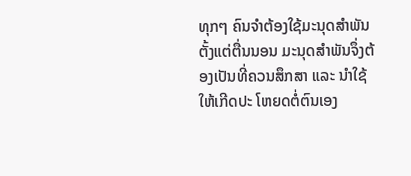ທຸກໆ ຄົນຈຳຕ້ອງໃຊ້ມະນຸດສຳພັນຕັ້ງແຕ່ຕື່ນນອນ ມະນຸດສຳພັນຈຶ່ງຕ້ອງເປັນທີ່ຄວນສຶກສາ ແລະ ນຳໃຊ້ໃຫ້ເກີດປະ ໂຫຍດຕ່ໍຕົນເອງ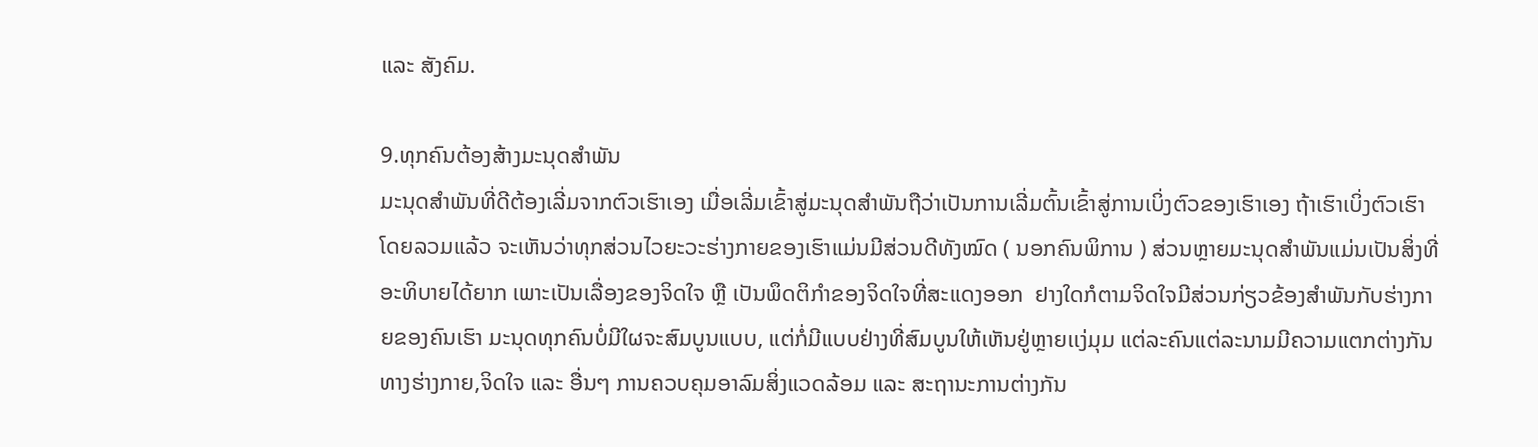ແລະ ສັງຄົມ.

9.ທຸກຄົນຕ້ອງສ້າງມະນຸດສຳພັນ
ມະນຸດສຳພັນທີ່ດີຕ້ອງເລີ່ມຈາກຕົວເຮົາເອງ ເມື່ອເລີ່ມເຂົ້າສູ່ມະນຸດສຳພັນຖືວ່າເປັນການເລີ່ມຕົ້ນເຂົ້າສູ່ການເບິ່ງຕົວຂອງເຮົາເອງ ຖ້າເຮົາເບິ່ງຕົວເຮົາໂດຍລວມແລ້ວ ຈະເຫັນວ່າທຸກສ່ວນໄວຍະວະຮ່າງກາຍຂອງເຮົາແມ່ນມີສ່ວນດີທັງໝົດ ( ນອກຄົນພິການ ) ສ່ວນຫຼາຍມະນຸດສຳພັນແມ່ນເປັນສິ່ງທີ່ອະທິບາຍໄດ້ຍາກ ເພາະເປັນເລື່ອງຂອງຈິດໃຈ ຫຼື ເປັນພຶດຕິກຳຂອງຈິດໃຈທີ່ສະແດງອອກ  ຢາງໃດກໍຕາມຈິດໃຈມີສ່ວນກ່ຽວຂ້ອງສຳພັນກັບຮ່າງກາຍຂອງຄົນເຮົາ ມະນຸດທຸກຄົນບໍ່ມີໃຜຈະສົມບູນແບບ, ແຕ່ກໍ່ມີແບບຢ່າງທີ່ສົມບູນໃຫ້ເຫັນຢູ່ຫຼາຍເເງ່ມຸມ ແຕ່ລະຄົນແຕ່ລະນາມມີຄວາມແຕກຕ່າງກັນທາງຮ່າງກາຍ,ຈິດໃຈ ແລະ ອື່ນໆ ການຄວບຄຸມອາລົມສິ່ງແວດລ້ອມ ແລະ ສະຖານະການຕ່າງກັນ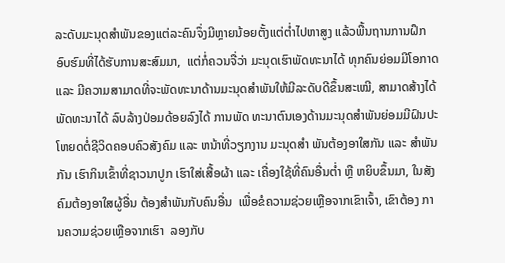ລະດັບມະນຸດສຳພັນຂອງແຕ່ລະຄົນຈຶ່ງມີຫຼາຍນ້ອຍຕັ້ງແຕ່ຕ່ຳໄປຫາສູງ ແລ້ວພື້ນຖານການຝຶກອົບຮົມທີ່ໄດ້ຮັບການສະສົມມາ,  ແຕ່ກໍ່ຄວນຈື່ວ່າ ມະນຸດເຮົາພັດທະນາໄດ້ ທຸກຄົນຍ່ອມມີໂອກາດ ແລະ ມີຄວາມສາມາດທີ່ຈະພັດທະນາດ້ານມະນຸດສຳພັນໃຫ້ມີລະດັບດີຂຶ້ນສະເໝີ, ສາມາດສ້າງໄດ້ ພັດທະນາໄດ້ ລົບລ້າງປ່ອມດ້ອຍລົງໄດ້ ການພັດ ທະນາຕົນເອງດ້ານມະນຸດສຳພັນຍ່ອມມີຝົນປະໂຫຍດຕໍ່ຊີວິດຄອບຄົວສັງຄົມ ແລະ ຫນ້າທີ່ວຽກງານ ມະນຸດສຳ ພັນຕ້ອງອາໃສກັນ ແລະ ສຳພັນກັນ ເຮົາກິນເຂົ້າທີ່ຊາວນາປູກ ເຮົາໃສ່ເສື້ອຜ້າ ແລະ ເຄື່ອງໃຊ້ທີ່ຄົນອື່ນຕ່ຳ ຫຼື ຫຍິບຂຶ້ນມາ, ໃນສັງຄົມຕ້ອງອາໃສຜູ້ອື່ນ ຕ້ອງສຳພັນກັບຄົນອື່ນ  ເພື່ອຂໍຄວາມຊ່ວຍເຫຼືອຈາກເຂົາເຈົ້າ, ເຂົາຕ້ອງ ການຄວາມຊ່ວຍເຫຼືອຈາກເຮົາ  ລອງກັບ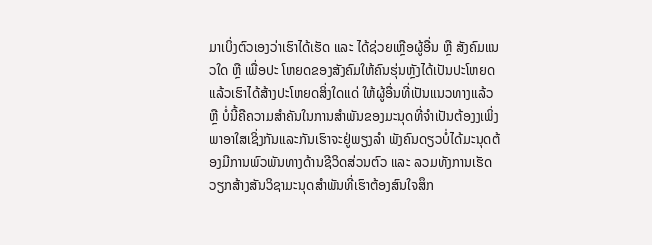ມາເບິ່ງຕົວເອງວ່າເຮົາໄດ້ເຮັດ ແລະ ໄດ້ຊ່ວຍເຫຼືອຜູ້ອື່ນ ຫຼື ສັງຄົມແນວໃດ ຫຼື ເພື່ອປະ ໂຫຍດຂອງສັງຄົມໃຫ້ຄົນຮຸ່ນຫຼັງໄດ້ເປັນປະໂຫຍດ ແລ້ວເຮົາໄດ້ສ້າງປະໂຫຍດສິ່ງໃດແດ່ ໃຫ້ຜູ້ອື່ນທີ່ເປັນແນວທາງແລ້ວ ຫຼື ບ່ໍນີ້ຄືຄວາມສຳຄັນໃນການສຳພັນຂອງມະນຸດທີ່ຈຳເປັນຕ້ອງງເພິ່ງພາອາໃສເຊິ່ງກັນແລະກັນເຮົາຈະຢູ່ພຽງລຳ ພັງຄົນດຽວບ່ໍໄດ້ມະນຸດຕ້ອງມີການພົວພັນທາງດ້ານຊີວິດສ່ວນຕົວ ແລະ ລວມທັງການເຮັດວຽກສ້າງສັນວິຊາມະນຸດສຳພັນທີ່ເຮົາຕ້ອງສົນໃຈສຶກ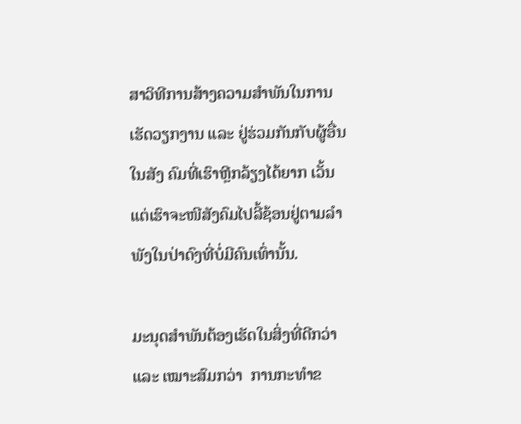ສາວິທີການສ້າງຄວາມສຳພັນໃນການເຮັດວຽກງານ ແລະ ຢູ່ຮ່ວມກັນກັບຜູ້ອື່ນໃນສັງ ຄົມທີ່ເຮົາຫຼີກລ້ຽງໄດ້ຍາກ ເວັ້ນແຕ່ເຮົາຈະໜີສັງຄົມໄປລີ້ຊ້ອນຢູ່ຕາມລຳພັງໃນປ່າດົງທີ່ບໍ່ມີຄົນເທົ່ານັ້ນ.

ມະນຸດສຳພັນຕ້ອງເຮັດໃນສິ່ງທີ່ດີກວ່າ ແລະ ເໝາະສົມກວ່າ  ການກະທຳຂ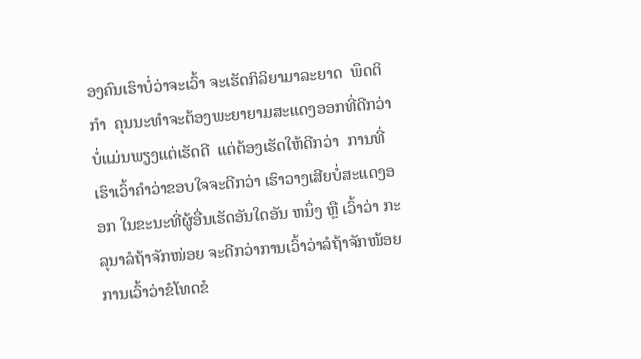ອງຄົນເຮົາບໍ່ວ່າຈະເວົ້າ ຈະເຮັດກິລິຍາມາລະຍາດ  ພຶດຕິກຳ  ຄຸນນະທຳຈະຕ້ອງພະຍາຍາມສະແດງອອກທີ່ດີກວ່າ   ບ່ໍແມ່ນພຽງແຕ່ເຮັດດີ  ແຕ່ຕ້ອງເຮັດໃຫ້ດີກວ່າ  ການທີ່ເຮົາເວົ້າຄຳວ່າຂອບໃຈຈະດີກວ່າ ເຮົາວາງເສີຍບ່ໍສະແດງອອກ ໃນຂະນະທີ່ຜູ້ອື່ນເຮັດອັນໃດອັນ ຫນຶ່ງ ຫຼື ເວົ້າວ່າ ກະລຸນາລໍຖ້າຈັກໜ່ອຍ ຈະດີກວ່າການເວົ້າວ່າລໍຖ້າຈັກໜ້ອຍ ການເວົ້າວ່າຂໍໂທດຂໍ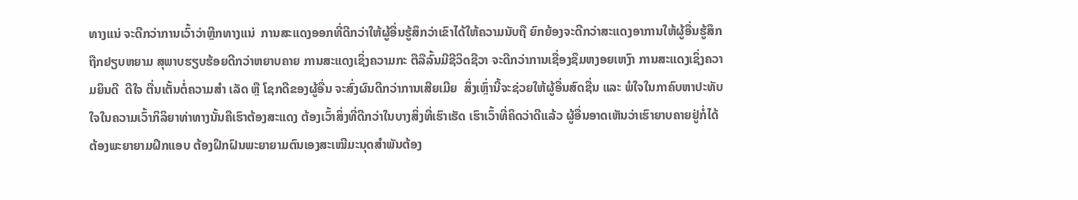ທາງແນ່ ຈະດີກວ່າການເວົ້າວ່າຫຼີກທາງແນ່  ການສະແດງອອກທີ່ດີກວ່າໃຫ້ຜູ້ອື່ນຮູ້ສຶກວ່າເຂົາໄດ້ໃຫ້ຄວາມນັບຖື ຍົກຍ້ອງຈະດີກວ່າສະແດງອາການໃຫ້ຜູ້ອື່ນຮູ້ສຶກຖືກຢຽບຫຍາມ ສຸພາບຮຽບຮ້ອຍດີກວ່າຫຍາບຄາຍ ການສະແດງເຊິ່ງຄວາມກະ ຕືລືລົ້ນມີຊີວິດຊີວາ ຈະດີກວ່າການເຊື່ອງຊຶມຫງອຍເຫງົາ ການສະແດງເຊິ່ງຄວາມຍິນດີ  ດີໃຈ ຕື່ນເຕັ້ນຕ່ໍຄວາມສຳ ເລັດ ຫຼື ໂຊກດີຂອງຜູ້ອື່ນ ຈະສົ່ງຜົນດີກວ່າການເສີຍເມີຍ  ສິ່ງເຫຼົ່ານີ້ຈະຊ່ວຍໃຫ້ຜູ້ອື່ນສົດຊື່ນ ແລະ ພໍໃຈໃນກາຄົບຫາປະທັບໃຈໃນຄວາມເວົ້າກິລິຍາທ່າທາງນັ້ນຄືເຮົາຕ້ອງສະແດງ ຕ້ອງເວົ້າສິ່ງທີ່ດີກວ່າໃນບາງສິ່ງທີ່ເຮົາເຮັດ ເຮົາເວົ້າທີ່ຄິດວ່າດີແລ້ວ ຜູ້ອື່ນອາດເຫັນວ່າເຮົາຍາບຄາຍຢູ່ກໍ່ໄດ້ຕ້ອງພະຍາຍາມຝຶກແອບ ຕ້ອງຝຶກຝົນພະຍາຍາມຕົນເອງສະເໝີມະນຸດສຳພັນຕ້ອງ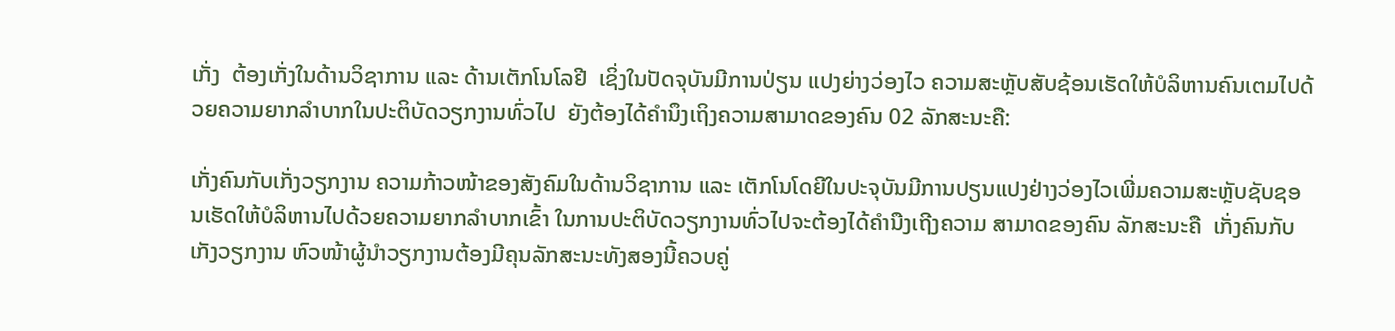ເກັ່ງ  ຕ້ອງເກັ່ງໃນດ້ານວິຊາການ ແລະ ດ້ານເຕັກໂນໂລຢີ  ເຊິ່ງໃນປັດຈຸບັນມີການປ່ຽນ ແປງຍ່າງວ່ອງໄວ ຄວາມສະຫຼັບສັບຊ້ອນເຮັດໃຫ້ບໍລິຫານຄົນເຕມໄປດ້ວຍຄວາມຍາກລຳບາກໃນປະຕິບັດວຽກງານທົ່ວໄປ  ຍັງຕ້ອງໄດ້ຄຳນຶງເຖິງຄວາມສາມາດຂອງຄົນ 02 ລັກສະນະຄື:

ເກັ່ງຄົນກັບເກັ່ງວຽກງານ ຄວາມກ້າວໜ້າຂອງສັງຄົມໃນດ້ານວິຊາການ ແລະ ເຕັກໂນໂດຍີໃນປະຈຸບັນມີການປຽນແປງຢ່າງວ່ອງໄວເພີ່ມຄວາມສະຫຼັບຊັບຊອນເຮັດໃຫ້ບໍລິຫານໄປດ້ວຍຄວາມຍາກລຳບາກເຂົ້າ ໃນການປະຕິບັດວຽກງານທົ່ວໄປຈະຕ້ອງໄດ້ຄຳນືງເຖີງຄວາມ ສາມາດຂອງຄົນ ລັກສະນະຄື  ເກັ່ງຄົນກັບເກັງວຽກງານ ຫົວໜ້າຜູ້ນຳວຽກງານຕ້ອງມີຄຸນລັກສະນະທັງສອງນີ້ຄວບຄູ່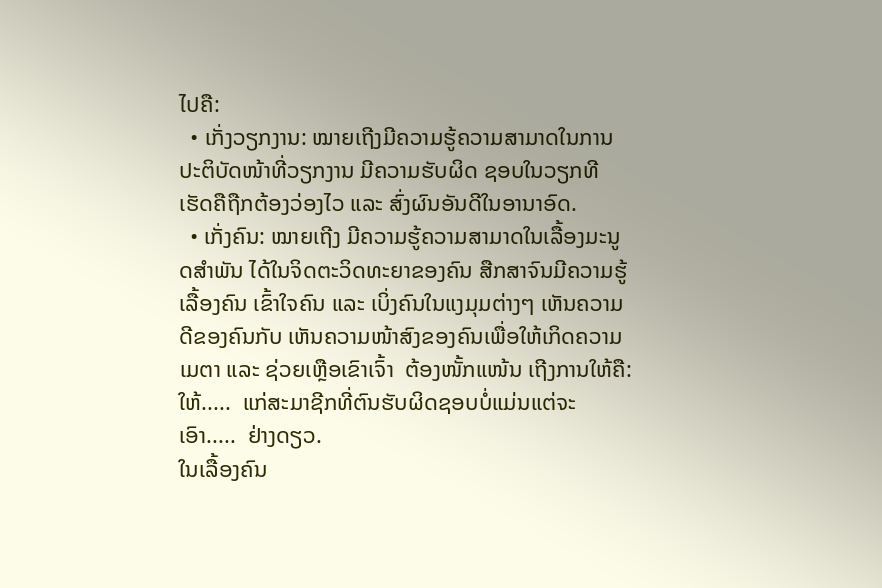ໄປຄື:
  • ເກັ່ງວຽກງານ: ໝາຍເຖີງມີຄວາມຮູ້ຄວາມສາມາດໃນການປະຕິບັດໜ້າທີ່ວຽກງານ ມີຄວາມຮັບຜິດ ຊອບໃນວຽກທີເຮັດຄືຖືກຕ້ອງວ່ອງໄວ ແລະ ສົ່ງຜົນອັນດີໃນອານາອົດ.
  • ເກັ່ງຄົນ: ໝາຍເຖີງ ມີຄວາມຮູ້ຄວາມສາມາດໃນເລື້ອງມະນູດສຳພັນ ໄດ້ໃນຈິດຕະວິດທະຍາຂອງຄົນ ສືກສາຈົນມີຄວາມຮູ້ເລື້ອງຄົນ ເຂົ້າໃຈຄົນ ແລະ ເບິ່ງຄົນໃນແງມຸມຕ່າງໆ ເຫັນຄວາມດີຂອງຄົນກັບ ເຫັນຄວາມໜ້າສົງຂອງຄົນເພື່ອໃຫ້ເກິດຄວາມເມຕາ ແລະ ຊ່ວຍເຫຼືອເຂົາເຈົ້າ  ຕ້ອງໜັ້ກແໜ້ນ ເຖີງການໃຫ້ຄື: ໃຫ້.....  ແກ່ສະມາຊີກທີ່ຕົນຮັບຜິດຊອບບໍ່ແມ່ນແຕ່ຈະເອົາ.....  ຢ່າງດຽວ.
ໃນເລື້ອງຄົນ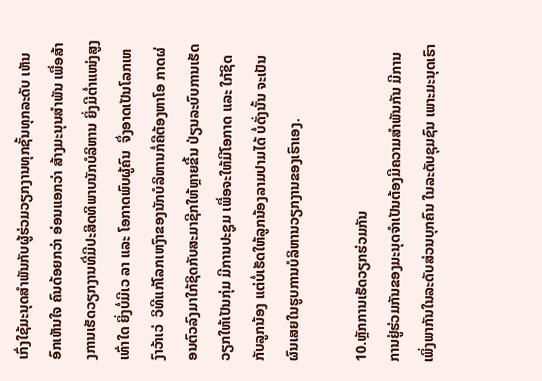ເກົ່ງໃຊ້ມະນຸດສຳພັນກັບຜູ້ຮ່ວມວຽກງານທຸກຊັ້ນທຸກລະດັບ ເຫັນອົກເຫັນໃຈ ຄົນດ້ອຍກວ່າ ອ່ອນແອກວ່າ ສ້າງມະນຸນສຳພັນ ເພື່ອສ້າງການເຮັດວຽກງານທີ່ມີປະສິດທິພາບນັກບໍລິຫານ ຍິ່ງມີຕ່ຳແໜ່ງສູງເທົ່າໃດ ຍິ່ງບໍ່ມີເວ ລາ ແລະ ໂອກາດພົບຜູ້ຄົນ  ຈຶ່ງອາດເປັນໂລກເຫງົາວ້າເວ່  ວິທີແກ້ໂລກເຫງົາຂອງນັກບໍລິຫານກໍ່ຄືຕ້ອງຫາໂອ ກາດຜ່ອນຕົວລົງມາໃກ້ຊິດກັບສະມາຊີກໃຫ້ຫຼາຍຂື້ນ ປ່ຽນລະບົບການເຮັດວຽກໃຫ້ເປັນກຸ່ມ ມີການປະຊູມ ເພື່ອຈະໃຫ້ມີໂອກາດ ແລະ ໃກ້ຊິດກັບລູກນ້ອງ ແຕ່ບໍ່ເຮັດໃຫ້ລູກນ້ອງລາມປາມໄດ້ ບໍ່ດັ່ງນັ້ນ ຈະເປັນຜົນເສຍໃນຮູບການບໍລິຫານວຽກງານຂອງເຮົາເອງ.

10.ຫຼັກການເຮັດວຽກຮ່ວມກັນ
ການຢູ່ຮ່ວມກັນຂອງມະນຸດຈຳເປັນຕ້ອງມີຄວາມສຳພັນກັນ ມີການເພິ່ງພາກັນໃນລະດັບສ່ວນບຸກຄົນ ໃນລະດັບຊຸມຊົນ ເພາະມະນຸດເຮົາ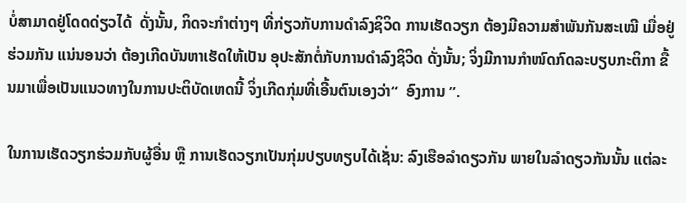ບໍ່ສາມາດຢູ່ໂດດດ່ຽວໄດ້  ດັ່ງນັ້ນ, ກິດຈະກຳຕ່າງໆ ທີ່ກ່ຽວກັບການດຳລົງຊິວິດ ການເຮັດວຽກ ຕ້ອງມີຄວາມສຳພັນກັນສະເໝີ ເມື່ອຢູ່ຮ່ວມກັນ ແນ່ນອນວ່າ ຕ້ອງເກີດບັນຫາເຮັດໃຫ້ເປັນ ອຸປະສັກຕໍ່ກັບການດຳລົງຊິວິດ ດັ່ງນັ້ນ; ຈິ່ງມີການກຳໜົດກົດລະບຽບກະຕິກາ ຂື້ນມາເພື່ອເປັນແນວທາງໃນການປະຕິບັດເຫດນີ້ ຈິ່ງເກີດກຸ່ມທີ່ເອີ້ນຕົນເອງວ່າ“  ອົງການ ”.

ໃນການເຮັດວຽກຮ່ວມກັບຜູ້ອື່ນ ຫຼື ການເຮັດວຽກເປັນກຸ່ມປຽບທຽບໄດ້ເຊັ່ນ: ລົງເຮືອລຳດຽວກັນ ພາຍໃນລຳດຽວກັນນັ້ນ ແຕ່ລະ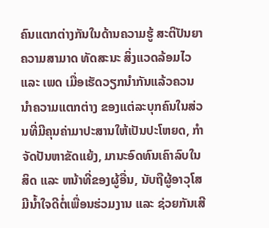ຄົນແຕກຕ່າງກັນໃນດ້ານຄວາມຮູ້ ສະຕິປັນຍາ ຄວາມສາມາດ ທັດສະນະ ສິ່ງແວດລ້ອມໄວ ແລະ ເພດ ເມື່ອເຮັດວຽກນຳກັນແລ້ວຄວນນຳຄວາມແຕກຕ່າງ ຂອງແຕ່ລະບຸກຄົນໃນສ່ວນທີ່ມີຄຸນຄ່າມາປະສານໃຫ້ເປັນປະໂຫຍດ, ກຳຈັດປັນຫາຂັດແຍ້ງ, ມານະອົດທົນເຄົາລົບໃນສິດ ແລະ ຫນ້າທີ່ຂອງຜູ້ອື່ນ, ນັບຖືຜູ້ອາວຸໂສມີນ້ຳໃຈດີຕໍ່ເພື່ອນຮ່ວມງານ ແລະ ຊ່ວຍກັນເສີ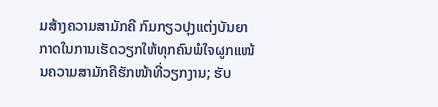ມສ້າງຄວາມສາມັກຄີ ກົມກຽວປຸງແຕ່ງບັນຍາກາດໃນການເຮັດວຽກໃຫ້ທຸກຄົນພໍໃຈຜູກແໜ້ນຄວາມສາມັກຄີຮັກໜ້າທີ່ວຽກງານ; ຮັບ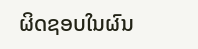ຜິດຊອບໃນຜົນ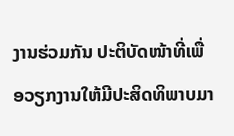ງານຮ່ວມກັນ ປະຕິບັດໜ້າທີ່ເພື່ອວຽກງານໃຫ້ມີປະສິດທິພາບມາ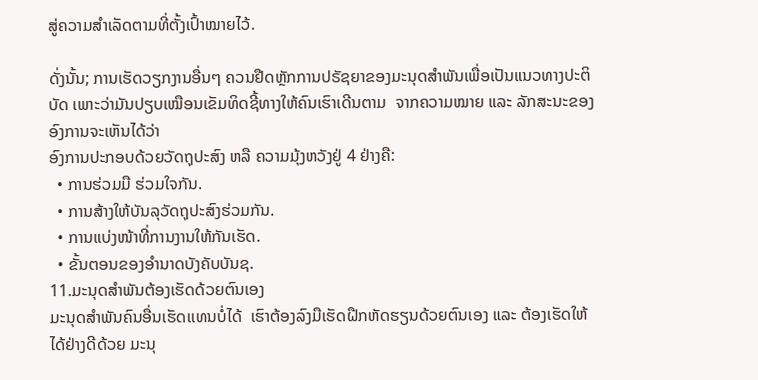ສູ່ຄວາມສຳເລັດຕາມທີ່ຕັ້ງເປົ້າໝາຍໄວ້.

ດັ່ງນັ້ນ; ການເຮັດວຽກງານອື່ນໆ ຄວນຢືດຫຼັກການປຣັຊຍາຂອງມະນຸດສຳພັນເພື່ອເປັນແນວທາງປະຕິບັດ ເພາະວ່າມັນປຽບເໝືອນເຂັມທິດຊີ້ທາງໃຫ້ຄົນເຮົາເດີນຕາມ  ຈາກຄວາມໝາຍ ແລະ ລັກສະນະຂອງອົງການຈະເຫັນໄດ້ວ່າ
ອົງການປະກອບດ້ວຍວັດຖຸປະສົງ ຫລື ຄວາມມຸ້ງຫວັງຢູ່ 4 ຢ່າງຄື:
  • ການຮ່ວມມື ຮ່ວມໃຈກັນ.
  • ການສ້າງໃຫ້ບັນລຸວັດຖຸປະສົງຮ່ວມກັນ.
  • ການແບ່ງໜ້າທີ່ການງານໃຫ້ກັນເຮັດ.
  • ຂັ້ນຕອນຂອງອຳນາດບັງຄັບບັນຊ.
11.ມະນຸດສຳພັນຕ້ອງເຮັດດ້ວຍຕົນເອງ
ມະນຸດສຳພັນຄົນອື່ນເຮັດເເທນບໍ່ໄດ້  ເຮົາຕ້ອງລົງມືເຮັດຝືກຫັດຮຽນດ້ວຍຕົນເອງ ແລະ ຕ້ອງເຮັດໃຫ້ໄດ້ຢ່າງດີດ້ວຍ ມະນຸ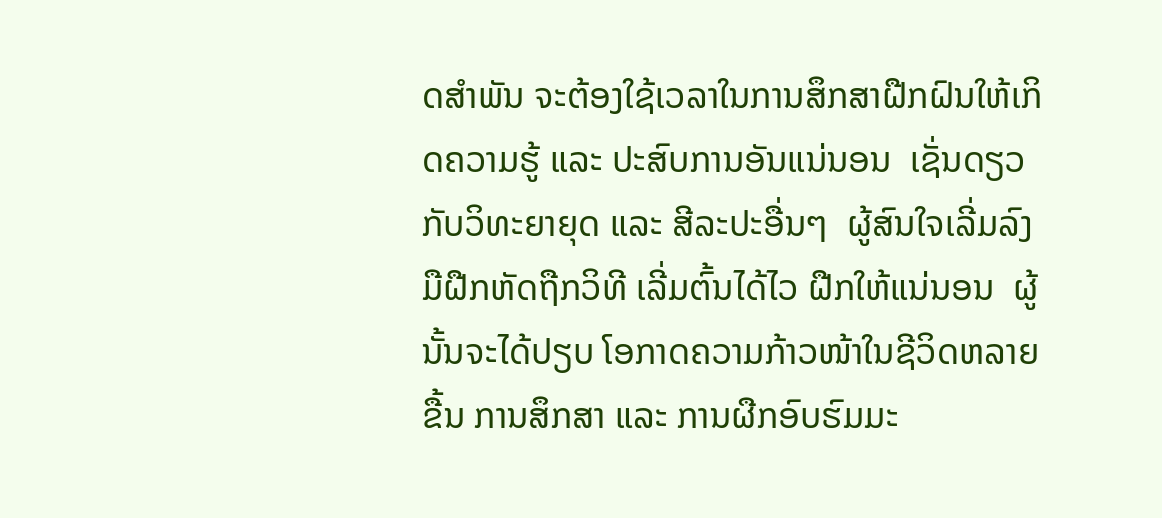ດສຳພັນ ຈະຕ້ອງໃຊ້ເວລາໃນການສຶກສາຝືກຝົນໃຫ້ເກິດຄວາມຮູ້ ແລະ ປະສົບການອັນແນ່ນອນ  ເຊັ່ນດຽວກັບວິທະຍາຍຸດ ແລະ ສີລະປະອື່ນໆ  ຜູ້ສົນໃຈເລີ່ມລົງມືຝືກຫັດຖືກວິທີ ເລີ່ມຕົ້ນໄດ້ໄວ ຝືກໃຫ້ແນ່ນອນ  ຜູ້ນັ້ນຈະໄດ້ປຽບ ໂອກາດຄວາມກ້າວໜ້າໃນຊີວິດຫລາຍຂື້ນ ການສຶກສາ ແລະ ການຜືກອົບຮົມມະ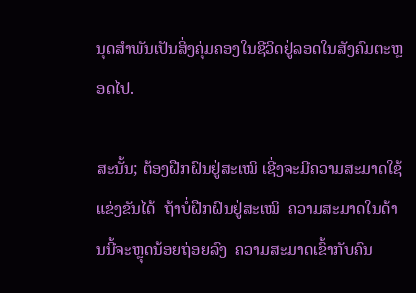ນຸດສຳພັນເປັນສິ່ງຄຸ່ມຄອງໃນຊີວິດຢູ່ລອດໃນສັງຄົມຕະຫຼອດໄປ.

ສະນັ້ນ; ຕ້ອງຝືກຝົນຢູ່ສະເໝິ ເຊີ່ງຈະມີຄວາມສະມາດໃຊ້ແຂ່ງຂັນໄດ້  ຖ້າບ່ໍຝືກຝົນຢູ່ສະເໝິ  ຄວາມສະມາດໃນດ້ານນີ້ຈະຫຼຸດນ້ອຍຖ່ອຍລົງ  ຄວາມສະມາດເຂົ້າກັບຄົນ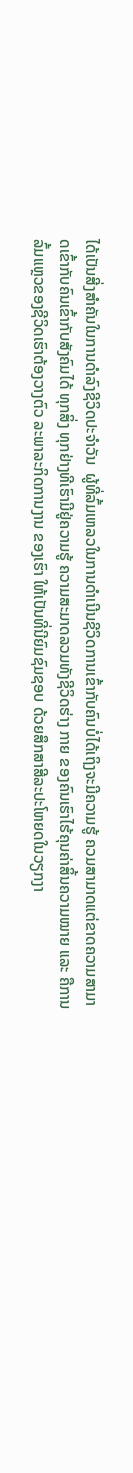ໄດ້ເປັນສີ່ງສຳຄັນໃນການດຳລົງຊີວິດປະຈຳວັນ  ຜູ້ທີ່ລົ້ມເຫລວໃນການດຳເນີນຊີວິດການເຂົ້າກັບຄົນບ່ໍໄດ້ເຖິງຈະມີຄວາມຮູ້ ຄວມສາມາດແຕ່ຂາດຄວາມສາມາດເຂົ້າກັບຄົນເຂົ້າກັບສັງຄົມໄດ້ ທຸກສິ່ງ ທຸກຢ່າງທີເຮົາມີຢູ່ຄວາມຮູ້ ຄວາມສະມາດລວມທັງຊີວິດຮ່າງ ກາຍ ຂອງຄົນເຮົາໄຮ້ຄຸນຄ່າສິ້ນຄວາມໝາຍ ແລະ ຄືການລົ້ມແຫຼວຂອງຊີວິດເຮົາຕ້ອງວາງຕົວ ລະພາລະກິດການງານ ຂອງເຮົາ ໃຫ້ເປັນທີ່ນີຍົມຊົມຊອບ ດ້ວຍສຶກສາສີລະປະໂຫຍດໃນວຽກງາ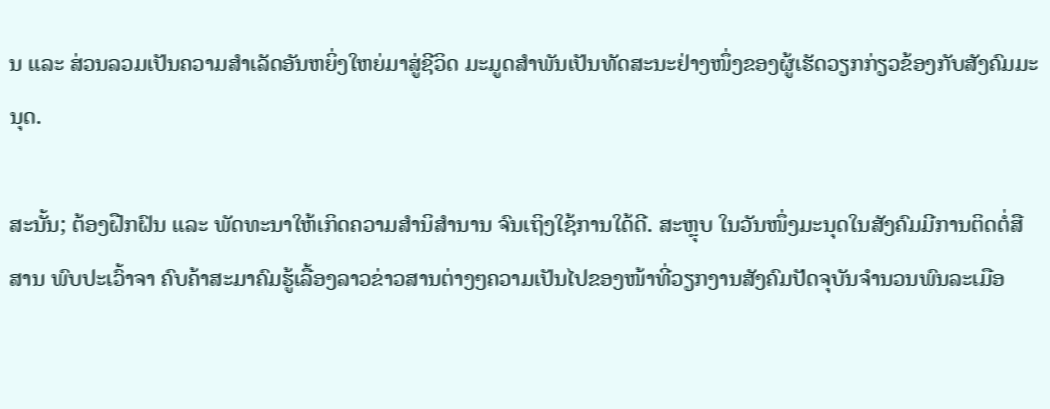ນ ແລະ ສ່ວນລວມເປັນຄວາມສຳເລັດອັນຫຍິ່ງໃຫຍ່ມາສູ່ຊີວິດ ມະມູດສຳພັນເປັນທັດສະນະຢ່າງໜຶ່ງຂອງຜູ້ເຮັດວຽກກ່ຽວຂ້ອງກັບສັງຄົມມະນຸດ.

ສະນັ້ນ; ຕ້ອງຝືກຝົນ ແລະ ພັດທະນາໃຫ້ເກິດຄວາມສຳນິສຳນານ ຈົນເຖິງໃຊ້ການໃດ້ດີ. ສະຫຼຸບ ໃນວັນໜຶ່ງມະນຸດໃນສັງຄົມມີການຕິດຕໍ່ສືສານ ພົບປະເວົ້າຈາ ຄົບຄ້າສະມາຄົມຮູ້ເລື້ອງລາວຂ່າວສານຕ່າງໆຄວາມເປັນໄປຂອງໜ້າທີ່ວຽກງານສັງຄົມປັດຈຸບັນຈຳນວນພົນລະເມືອ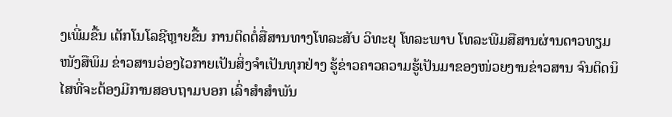ງເພີ່ມຂື້ນ ເຕັກໂນໂລຊີຫຼາຍຂື້ນ ການຕິດຕໍ່ສື່ສານທາງໂທລະສັບ ວິທະຍຸ ໂທລະພາບ ໂທລະພີມສືສານຜ່ານດາວທຽມ ໜັງສືພິມ ຂ່າວສານວ່ອງໄວກາຍເປັນສິ່ງຈຳເປັນທຸກຢ່າງ ຮູ້ຂ່າວຄາວຄວາມຮູ້ເປັນມາຂອງໜ່ວຍງານຂ່າວສານ ຈົນຕິດນິໄສທີ່ຈະຕ້ອງມີການສອບຖາມບອກ ເລົ່າສຳສຳພັນ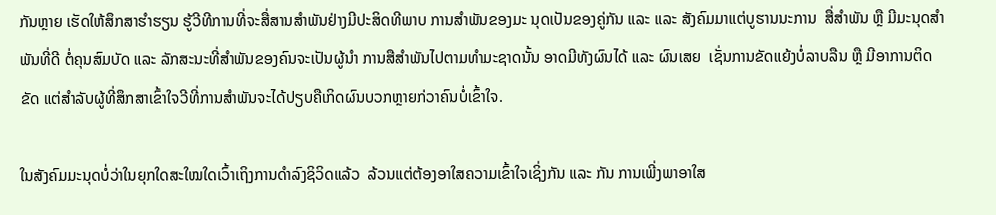ກັນຫຼາຍ ເຮັດໃຫ້ສຶກສາຮຳຮຽນ ຮູ້ວີທີການທີ່ຈະສື່ສານສຳພັນຢ່າງມີປະສິດທີພາບ ການສຳພັນຂອງມະ ນຸດເປັນຂອງຄູ່ກັນ ແລະ ແລະ ສັງຄົມມາແຕ່ບູຮານນະການ  ສື່ສຳພັນ ຫຼື ມີມະນຸດສຳພັນທີ່ດີ ຕໍ່ຄຸນສົມບັດ ແລະ ລັກສະນະທີ່ສຳພັນຂອງຄົນຈະເປັນຜູ້ນຳ ການສືສຳພັນໄປຕາມທຳມະຊາດນັ້ນ ອາດມີທັງຜົນໄດ້ ແລະ ຜົນເສຍ  ເຊັ່ນການຂັດແຍ້ງບໍ່ລາບລືນ ຫຼື ມີອາການຕິດຂັດ ແຕ່ສຳລັບຜູ້ທີ່ສຶກສາເຂົ້າໃຈວີທີ່ການສຳພັນຈະໄດ້ປຽບຄືເກິດຜົນບວກຫຼາຍກ່ວາຄົນບໍ່ເຂົ້າໃຈ.

ໃນສັງຄົມມະນຸດບໍ່ວ່າໃນຍຸກໃດສະໃໝໃດເວົ້າເຖິງການດຳລົງຊິວິດແລ້ວ  ລ້ວນແຕ່ຕ້ອງອາໃສຄວາມເຂົ້າໃຈເຊິ່ງກັນ ແລະ ກັນ ການເພີ່ງພາອາໃສ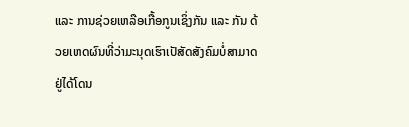ແລະ ການຊ່ວຍເຫລືອເກື້ອກູນເຊິ່ງກັນ ແລະ ກັນ ດ້ວຍເຫດຜົນທີ່ວ່າມະນຸດເຮົາເປັສັດສັງຄົມບໍ່ສາມາດຢູ່ໄດ້ໂດນ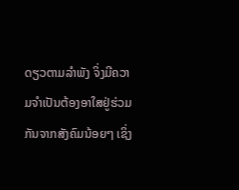ດຽວຕາມລຳພັງ ຈິ່ງມີຄວາມຈຳເປັນຕ້ອງອາໃສຢູ່ຮ່ວມກັນຈາກສັງຄົມນ້ອຍໆ ເຊິ່ງ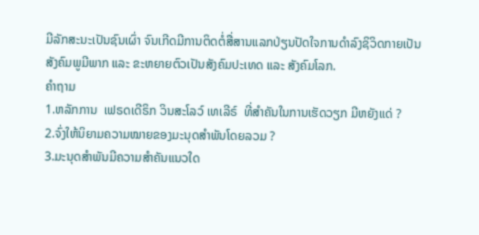ມີລັກສະນະເປັນຊົນເຜົ່າ ຈົນເກີດມີການຕິດຕໍ່ສື່ສານແລກປ່ຽນປັດໃຈການດຳລົງຊິວິດກາຍເປັນສັງຄົມພູມີພາກ ແລະ ຂະຫຍາຍຕົວເປັນສັງຄົມປະເທດ ແລະ ສັງຄົມໂລກ.
ຄຳຖາມ
1.ຫລັກການ  ເຟຣດເດີຣິກ ວິນສະໂລວ໌ ເທເລີຣ໌  ທີ່ສຳຄັນໃນການເຮັດວຽກ ມີຫຍັງແດ່ ?
2.ຈົ່ງໃຫ້ນິຍາມຄວາມໝາຍຂອງມະນຸດສຳພັນໂດຍລວມ ?
3.ມະນຸດສຳພັນມີຄວາມສຳຄັນແນວໃດ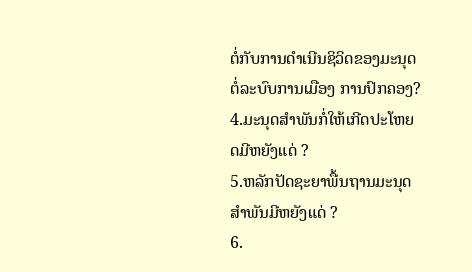ຕໍ່ກັບການດຳເນີນຊິວິດຂອງມະນຸດ ຕໍ່ລະບົບການເມືອງ ການປົກຄອງ?
4.ມະນຸດສຳພັນກໍ່ໃຫ້ເກີດປະໂຫຍດມີຫຍັງແດ່ ?
5.ຫລັກປັດຊະຍາພື້ນຖານມະນຸດສຳພັນມີຫຍັງແດ່ ?
6.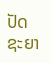ປັດຊະຍາ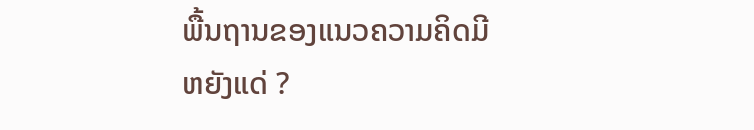ພື້ນຖານຂອງແນວຄວາມຄິດມີຫຍັງແດ່ ?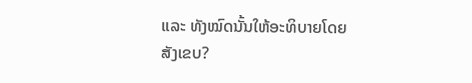ແລະ ທັງໝົດນັ້ນໃຫ້ອະທິບາຍໂດຍສັງເຂບ?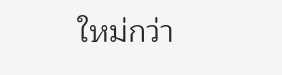ใหม่กว่า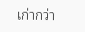เก่ากว่า